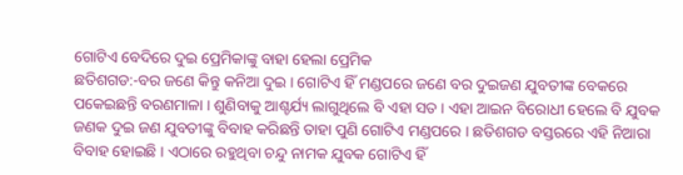ଗୋଟିଏ ବେଦିରେ ଦୁଇ ପ୍ରେମିକାଙ୍କୁ ବାହା ହେଲା ପ୍ରେମିକ
ଛତିଶଗଡ:-ବର ଜଣେ କିନ୍ତୁ କନିଆ ଦୁଇ । ଗୋଟିଏ ହିଁ ମଣ୍ଡପରେ ଜଣେ ବର ଦୁଇଜଣ ଯୁବତୀଙ୍କ ବେକରେ ପକେଇଛନ୍ତି ବରଣମାଳା । ଶୁଣିବାକୁ ଆଶ୍ଚର୍ଯ୍ୟ ଲାଗୁଥିଲେ ବି ଏହା ସତ । ଏହା ଆଇନ ବିରୋଧୀ ହେଲେ ବି ଯୁବକ ଜଣକ ଦୁଇ ଜଣ ଯୁବତୀଙ୍କୁ ବିବାହ କରିଛନ୍ତି ତାହା ପୁଣି ଗୋଟିଏ ମଣ୍ଡପରେ । ଛତିଶଗଡ ବସ୍ତରରେ ଏହି ନିଆରା ବିବାହ ହୋଇଛି । ଏଠାରେ ରହୁଥିବା ଚନ୍ଦୁ ନାମକ ଯୁବକ ଗୋଟିଏ ହିଁ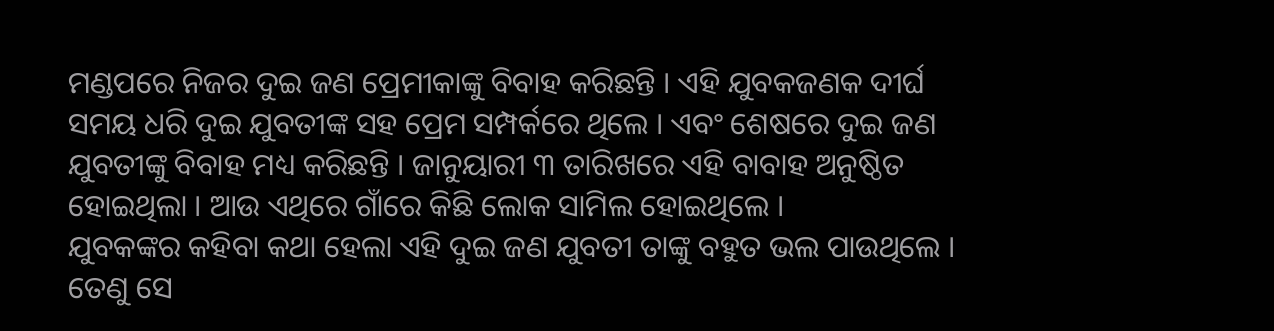ମଣ୍ଡପରେ ନିଜର ଦୁଇ ଜଣ ପ୍ରେମୀକାଙ୍କୁ ବିବାହ କରିଛନ୍ତି । ଏହି ଯୁବକଜଣକ ଦୀର୍ଘ ସମୟ ଧରି ଦୁଇ ଯୁବତୀଙ୍କ ସହ ପ୍ରେମ ସମ୍ପର୍କରେ ଥିଲେ । ଏବଂ ଶେଷରେ ଦୁଇ ଜଣ ଯୁବତୀଙ୍କୁ ବିବାହ ମଧ୍ୟ କରିଛନ୍ତି । ଜାନୁୟାରୀ ୩ ତାରିଖରେ ଏହି ବାବାହ ଅନୁଷ୍ଠିତ ହୋଇଥିଲା । ଆଉ ଏଥିରେ ଗାଁରେ କିଛି ଲୋକ ସାମିଲ ହୋଇଥିଲେ ।
ଯୁବକଙ୍କର କହିବା କଥା ହେଲା ଏହି ଦୁଇ ଜଣ ଯୁବତୀ ତାଙ୍କୁ ବହୁତ ଭଲ ପାଉଥିଲେ । ତେଣୁ ସେ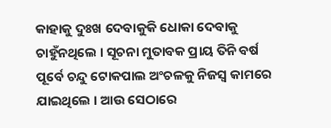କାହାକୁ ଦୁଃଖ ଦେବାକୁକି ଧୋକା ଦେବାକୁ ଚାହୁଁନଥିଲେ । ସୂଚନା ମୁତାବକ ପ୍ରାୟ ତିନି ବର୍ଷ ପୂର୍ବେ ଚନ୍ଦୁ ଟୋକପାଲ ଅଂଚଳକୁ ନିଜସ୍ୱ କାମରେ ଯାଇଥିଲେ । ଆଉ ସେଠାରେ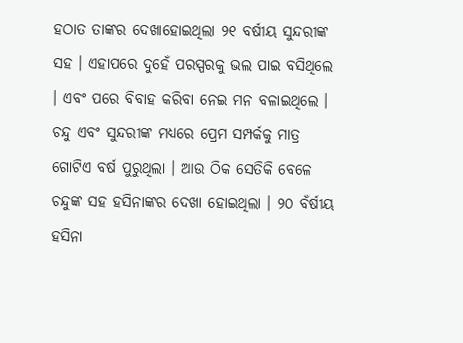ହଠାତ ତାଙ୍କର ଦେଖାହୋଇଥିଲା ୨୧ ବର୍ଷୀୟ ସୁନ୍ଦରୀଙ୍କ ସହ । ଏହାପରେ ଦୁହେଁ ପରସ୍ପରକୁ ଭଲ ପାଇ ବସିଥିଲେ । ଏବଂ ପରେ ବିବାହ କରିବା ନେଇ ମନ ବଳାଇଥିଲେ । ଚନ୍ଦୁ ଏବଂ ସୁନ୍ଦରୀଙ୍କ ମଧ୍ୟରେ ପ୍ରେମ ସମ୍ପର୍କକୁ ମାତ୍ର ଗୋଟିଏ ବର୍ଷ ପୁରୁଥିଲା । ଆଉ ଠିକ ସେତିକି ବେଳେ ଚନ୍ଦୁଙ୍କ ସହ ହସିନାଙ୍କର ଦେଖା ହୋଇଥିଲା । ୨୦ ବଁର୍ଷୀୟ ହସିନା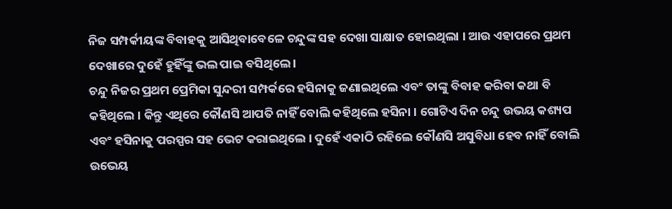ନିଜ ସମ୍ପର୍କୀୟଙ୍କ ବିବାହକୁ ଆସିଥିବାବେଳେ ଚନ୍ଦୁଙ୍କ ସହ ଦେଖା ସାକ୍ଷାତ ହୋଇଥିଲା । ଆଉ ଏହାପରେ ପ୍ରଥମ ଦେଖାରେ ଦୁହେଁ ହୁହିଁଙ୍କୁ ଭଲ ପାଇ ବସିଥିଲେ ।
ଚନ୍ଦୁ ନିଜର ପ୍ରଥମ ପ୍ରେମିକା ସୁନ୍ଦରୀ ସମ୍ପର୍କରେ ହସିନାକୁ ଜଣାଇଥିଲେ ଏବଂ ତାଙ୍କୁ ବିବାହ କରିବା କଥା ବି କହିଥିଲେ । କିନ୍ତୁ ଏଥିରେ କୌଣସି ଆପତି ନାହିଁ ବୋଲି କହିଥିଲେ ହସିନା । ଗୋଟିଏ ଦିନ ଚନ୍ଦୁ ଉଭୟ କଶ୍ୟପ ଏବଂ ହସିନାକୁ ପରସ୍ପର ସହ ଭେଟ କରାଇଥିଲେ । ଦୁହେଁ ଏକାଠି ରହିଲେ କୌଣସି ଅସୁବିଧା ହେବ ନାହିଁ ବୋଲି ଉଭେୟ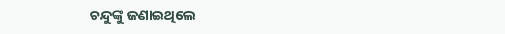ଚନ୍ଦୁଙ୍କୁ ଜଣାଇଥିଲେ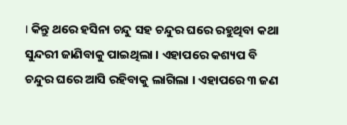। କିନ୍ତୁ ଥରେ ହସିନା ଚନ୍ଦୁ ସହ ଚନ୍ଦୁର ଘରେ ରହୁଥିବା କଥା ସୁନ୍ଦରୀ ଜାଣିବାକୁ ପାଇଥିଲା । ଏହାପରେ କଶ୍ୟପ ବି ଚନ୍ଦୁର ଘରେ ଆସି ରହିବାକୁ ଲାଗିଲା । ଏହାପରେ ୩ ଜଣ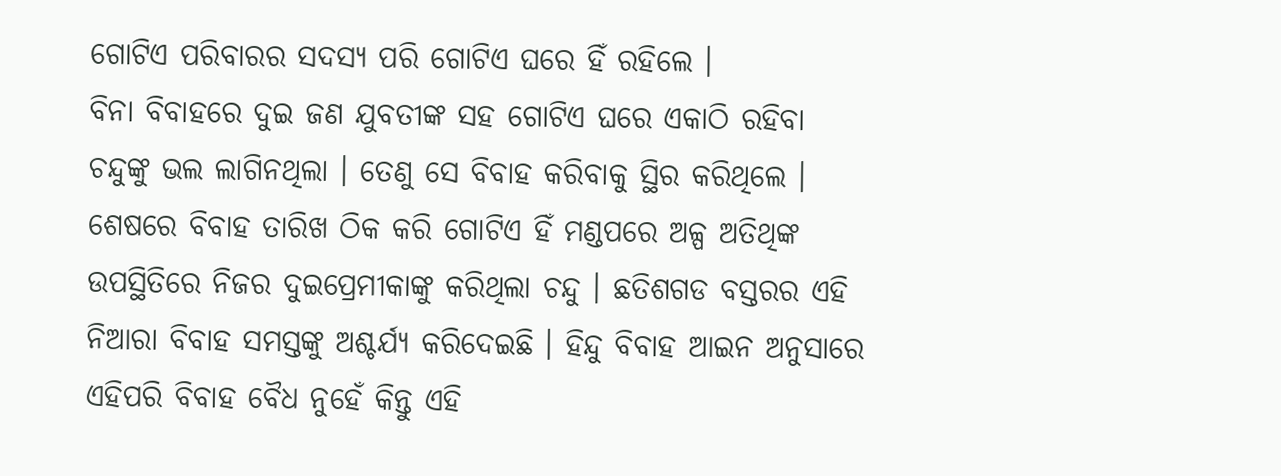ଗୋଟିଏ ପରିବାରର ସଦସ୍ୟ ପରି ଗୋଟିଏ ଘରେ ହିଁ ରହିଲେ ।
ବିନା ବିବାହରେ ଦୁଇ ଜଣ ଯୁବତୀଙ୍କ ସହ ଗୋଟିଏ ଘରେ ଏକାଠି ରହିବା ଚନ୍ଦୁଙ୍କୁ ଭଲ ଲାଗିନଥିଲା । ତେଣୁ ସେ ବିବାହ କରିବାକୁ ସ୍ଥିର କରିଥିଲେ । ଶେଷରେ ବିବାହ ତାରିଖ ଠିକ କରି ଗୋଟିଏ ହିଁ ମଣ୍ଡପରେ ଅଳ୍ପ ଅତିଥିଙ୍କ ଉପସ୍ଥିତିରେ ନିଜର ଦୁଇପ୍ରେମୀକାଙ୍କୁ କରିଥିଲା ଚନ୍ଦୁ । ଛତିଶଗଡ ବସ୍ତରର ଏହି ନିଆରା ବିବାହ ସମସ୍ତଙ୍କୁ ଅଶ୍ଚର୍ଯ୍ୟ କରିଦେଇଛି । ହିନ୍ଦୁ ବିବାହ ଆଇନ ଅନୁସାରେ ଏହିପରି ବିବାହ ବୈଧ ନୁହେଁ କିନ୍ତୁ ଏହି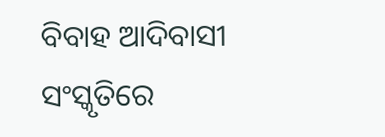ବିବାହ ଆଦିବାସୀ ସଂସ୍କୃତିରେ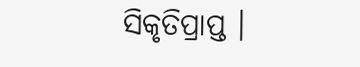ସିକୃତିପ୍ରାପ୍ତ ।